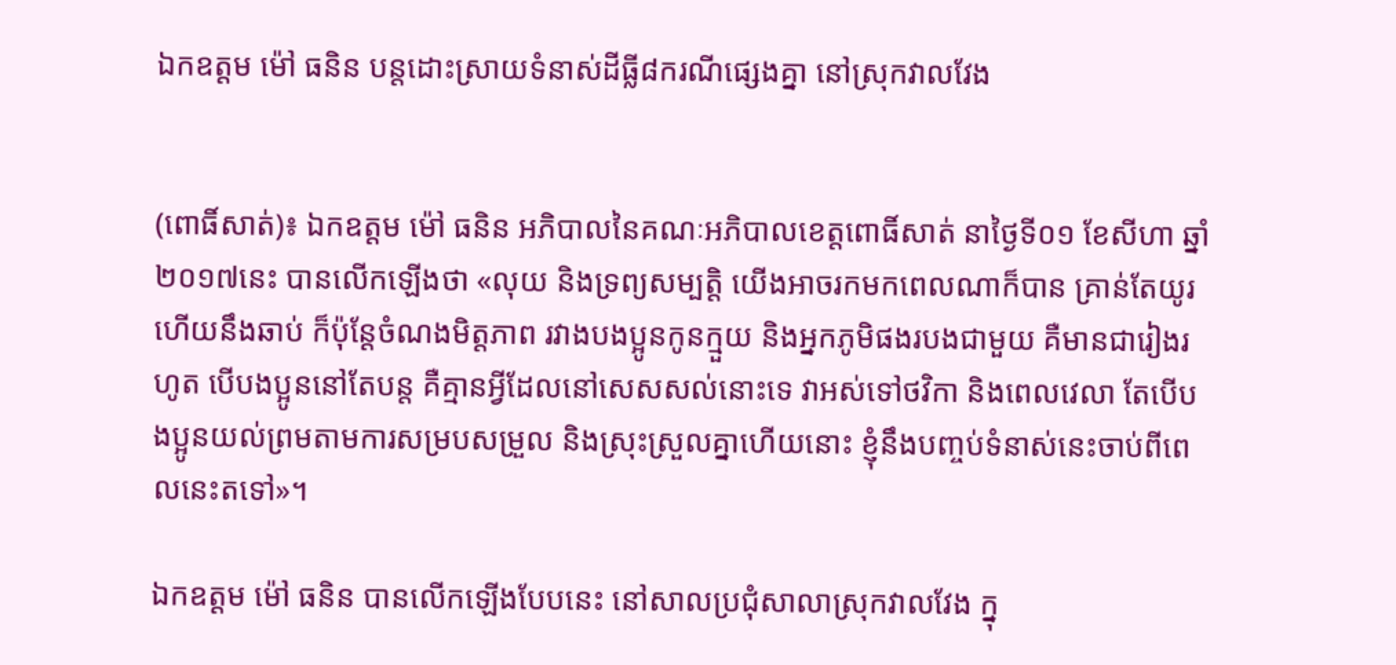ឯកឧត្តម ម៉ៅ ធនិន បន្តដោះស្រាយទំនាស់ដីធ្លី៨ករណីផ្សេងគ្នា នៅស្រុកវាលវែង


(ពោធិ៍សាត់)៖ ឯកឧត្តម ម៉ៅ ធនិន អភិបាលនៃគណៈអភិបាលខេត្តពោធិ៍សាត់ នាថ្ងៃទី០១ ខែសីហា ឆ្នាំ២០១៧នេះ បានលើកឡើងថា «លុយ និងទ្រព្យសម្បត្តិ យើងអាចរកមកពេលណាក៏បាន គ្រាន់តែយូរហើយនឹងឆាប់ ក៏ប៉ុន្តែចំណងមិត្តភាព រវាងបងប្អូនកូនក្មួយ និងអ្នកភូមិផងរបងជាមួយ គឺមានជារៀងរហូត បើបងប្អូននៅតែបន្ត គឺគ្មានអ្វីដែលនៅសេសសល់នោះទេ វាអស់ទៅថវិកា និងពេលវេលា តែបើបងប្អូនយល់ព្រមតាមការសម្របសម្រួល និងស្រុះស្រួលគ្នាហើយនោះ ខ្ញុំនឹងបញ្ចប់ទំនាស់នេះចាប់ពីពេលនេះតទៅ»។

ឯកឧត្តម ម៉ៅ ធនិន បានលើកឡើងបែបនេះ នៅសាលប្រជុំសាលាស្រុកវាលវែង ក្នុ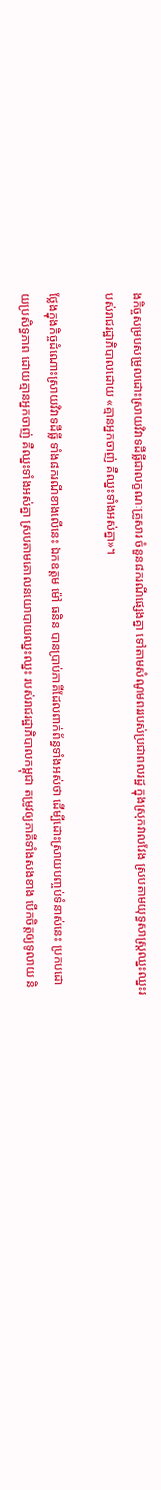ងកិច្ចសម្របសម្រួលដោះស្រាយវិវាទដីធ្លីជាលក្ខណៈគ្រួសារ ចំនួន៨ករណីផ្សេងគ្នា ទៅតាមសំណូមពររបស់ប្រជាពលរដ្ឋ ក្នុងស្រុកវាលវែង ស្របតាមយុទ្ធសាស្ត្រឈ្នះឈ្នះរបស់រាជរដ្ឋាភិបាលដោយ «គ្មានអ្នកចាញ់ គឺឈ្នះទាំងអស់គ្នា»។

ថ្លែងក្នុងកិច្ចដំណោះស្រាយវិវាទដីធ្លី ទាំង៨ករណីខាងលើនេះ ឯកឧត្តម ម៉ៅ ធនិន បានប្រាប់ភាគីដែលពាក់ព័ន្ធទាំងអស់ថា ដើម្បីដោះស្រាយបញ្ចប់ទំនាស់នេះ ប្រកបដោយប្រសិទ្ធភាព ដោយគ្មានអ្នកចាញ់ គឺឈ្នះទាំងអស់គ្នា ស្របតាមគោលនយោបាយឈ្នះឈ្នះ របស់រាជរដ្ឋាភិបាលកម្ពុជា តម្រូវឲ្យភាគីទាំងសងខាង បើកចិត្តឲ្យទូលាយ និ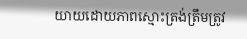យាយដោយភាពស្មោះត្រង់ត្រឹមត្រូវ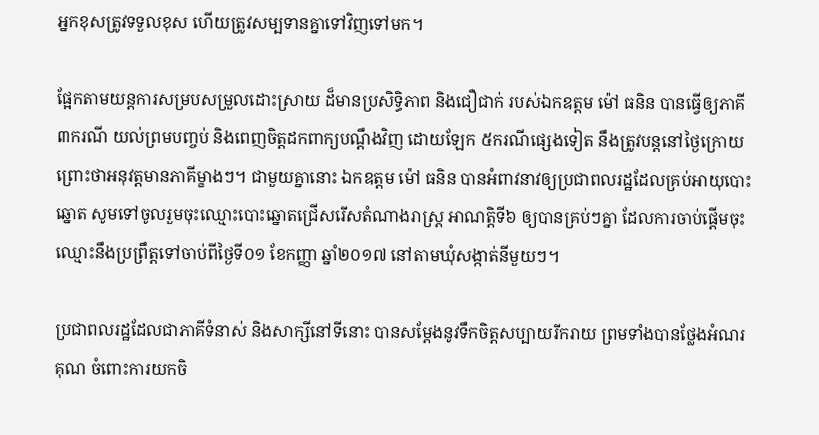អ្នកខុសត្រូវទទួលខុស ហើយត្រូវសម្បទានគ្នាទៅវិញទៅមក។

ផ្អែកតាមយន្តការសម្របសម្រួលដោះស្រាយ ដ៏មានប្រសិទ្ធិភាព និងជឿជាក់ របស់ឯកឧត្តម ម៉ៅ ធនិន បានធ្វើឲ្យភាគី ៣ករណី យល់ព្រមបញ្ចប់ និងពេញចិត្តដកពាក្យបណ្តឹងវិញ ដោយឡែក ៥ករណីផ្សេងទៀត នឹងត្រូវបន្តនៅថ្ងៃក្រោយ ព្រោះថាអនុវត្តមានភាគីម្ខាងៗ។ ជាមួយគ្នានោះ ឯកឧត្តម ម៉ៅ ធនិន បានអំពាវនាវឲ្យប្រជាពលរដ្ឋដែលគ្រប់អាយុបោះឆ្នោត សូមទៅចូលរួមចុះឈ្មោះបោះឆ្នោតជ្រើសរើសតំណាងរាស្ត្រ អាណត្តិទី៦ ឲ្យបានគ្រប់ៗគ្នា ដែលការចាប់ផ្តើមចុះឈ្មោះនឹងប្រព្រឹត្តទៅចាប់ពីថ្ងៃទី០១ ខែកញ្ញា ឆ្នាំ២០១៧ នៅតាមឃុំសង្កាត់នីមួយៗ។

ប្រជាពលរដ្ឋដែលជាភាគីទំនាស់ និងសាក្សីនៅទីនោះ បានសម្តែងនូវទឹកចិត្តសប្បាយរីករាយ ព្រមទាំងបានថ្លែងអំណរគុណ ចំពោះការយកចិ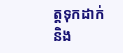ត្តទុកដាក់ និង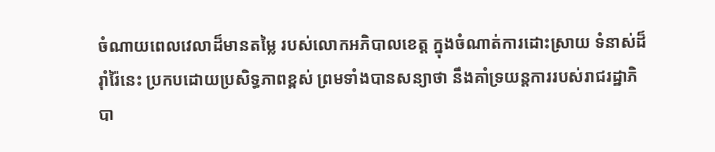ចំណាយពេលវេលាដ៏មានតម្លៃ របស់លោកអភិបាលខេត្ត ក្នុងចំណាត់ការដោះស្រាយ ទំនាស់ដ៏រ៉ាំរ៉ៃនេះ ប្រកបដោយប្រសិទ្ធភាពខ្ពស់ ព្រមទាំងបានសន្យាថា នឹងគាំទ្រយន្តការរបស់រាជរដ្ឋាភិបា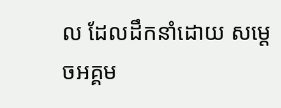ល ដែលដឹកនាំដោយ សម្តេចអគ្គម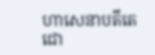ហាសេនាបតីតេជោ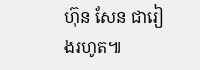ហ៊ុន សែន ជារៀងរហូត៕